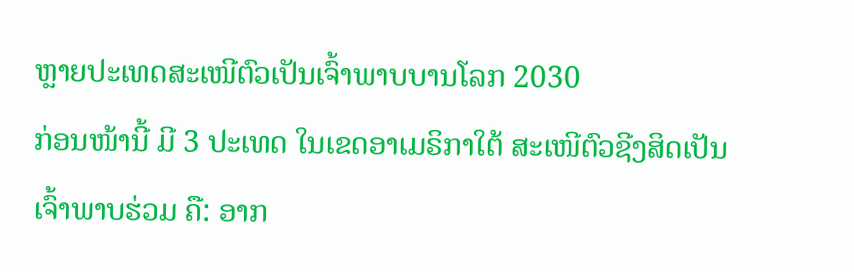ຫຼາຍປະເທດສະເໜີຕົວເປັນເຈົ້າພາບບານໂລກ 2030
ກ່ອນໜ້ານີ້ ມີ 3 ປະເທດ ໃນເຂດອາເມຣິກາໃຕ້ ສະເໜີຕົວຊີງສິດເປັນເຈົ້າພາບຮ່ວມ ຄື: ອາກ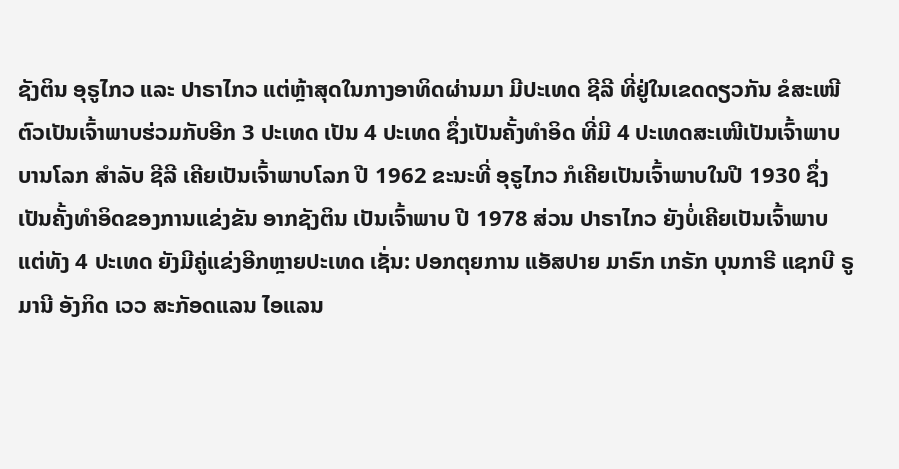ຊັງຕິນ ອຸຣູໄກວ ແລະ ປາຣາໄກວ ແຕ່ຫຼ້າສຸດໃນກາງອາທິດຜ່ານມາ ມີປະເທດ ຊີລີ ທີ່ຢູ່ໃນເຂດດຽວກັນ ຂໍສະເໜີຕົວເປັນເຈົ້າພາບຮ່ວມກັບອີກ 3 ປະເທດ ເປັນ 4 ປະເທດ ຊຶ່ງເປັນຄັ້ງທຳອິດ ທີ່ມີ 4 ປະເທດສະເໜີເປັນເຈົ້າພາບບານໂລກ ສຳລັບ ຊີລີ ເຄີຍເປັນເຈົ້າພາບໂລກ ປີ 1962 ຂະນະທີ່ ອຸຣູໄກວ ກໍເຄີຍເປັນເຈົ້າພາບໃນປີ 1930 ຊຶ່ງເປັນຄັ້ງທຳອິດຂອງການແຂ່ງຂັນ ອາກຊັງຕິນ ເປັນເຈົ້າພາບ ປີ 1978 ສ່ວນ ປາຣາໄກວ ຍັງບໍ່ເຄີຍເປັນເຈົ້າພາບ ແຕ່ທັງ 4 ປະເທດ ຍັງມີຄູ່ແຂ່ງອີກຫຼາຍປະເທດ ເຊັ່ນ: ປອກຕຸຍການ ແອັສປາຍ ມາຣົກ ເກຣັກ ບຸນກາຣີ ແຊກບີ ຣູມານີ ອັງກິດ ເວວ ສະກັອດແລນ ໄອແລນ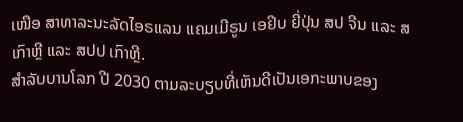ເໜືອ ສາທາລະນະລັດໄອຣແລນ ແຄມເມີຣູນ ເອຢິບ ຍີ່ປຸ່ນ ສປ ຈີນ ແລະ ສ ເກົາຫຼີ ແລະ ສປປ ເກົາຫຼີ.
ສຳລັບບານໂລກ ປີ 2030 ຕາມລະບຽບທີ່ເຫັນດີເປັນເອກະພາບຂອງ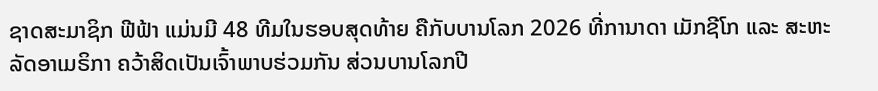ຊາດສະມາຊິກ ຟີຟ້າ ແມ່ນມີ 48 ທີມໃນຮອບສຸດທ້າຍ ຄືກັບບານໂລກ 2026 ທີ່ການາດາ ເມັກຊີໂກ ແລະ ສະຫະລັດອາເມຣິກາ ຄວ້າສິດເປັນເຈົ້າພາບຮ່ວມກັນ ສ່ວນບານໂລກປີ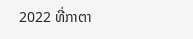2022 ທີ່ກາຕາ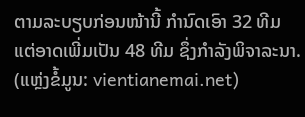ຕາມລະບຽບກ່ອນໜ້ານີ້ ກຳນົດເອົາ 32 ທີມ ແຕ່ອາດເພີ່ມເປັນ 48 ທີມ ຊຶ່ງກຳລັງພິຈາລະນາ.
(ແຫຼ່ງຂໍ້ມູນ: vientianemai.net)